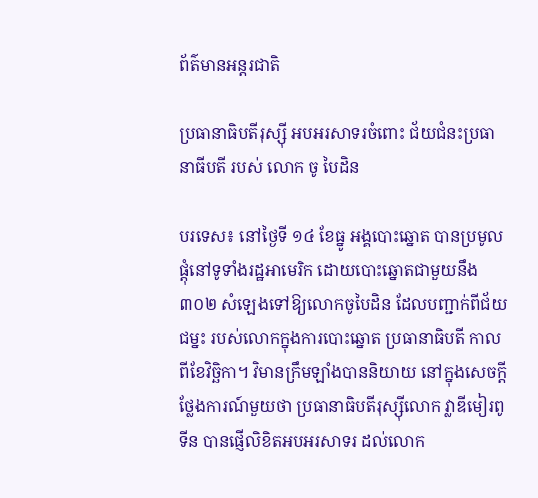ព័ត៌មានអន្តរជាតិ

ប្រធានាធិបតីរុស្ស៊ី អបអរសាទរចំពោះ ជ័យជំនះប្រធានាធីបតី របស់ លោក ចូ បៃដិន

បរទេស៖ នៅថ្ងៃទី ១៤ ខែធ្នូ អង្គបោះឆ្នោត បានប្រមូលផ្តុំនៅទូទាំងរដ្ឋអាមេរិក ដោយបោះឆ្នោតជាមួយនឹង ៣០២ សំឡេងទៅឱ្យលោកចូបៃដិន ដែលបញ្ជាក់ពីជ័យជម្នះ របស់លោកក្នុងការបោះឆ្នោត ប្រធានាធិបតី កាលពីខែវិច្ឆិកា។ វិមានក្រឹមឡាំងបាននិយាយ នៅក្នុងសេចក្តីថ្លែងការណ៍មួយថា ប្រធានាធិបតីរុស្ស៊ីលោក វ្លាឌីមៀរពូទីន បានផ្ញើលិខិតអបអរសាទរ ដល់លោក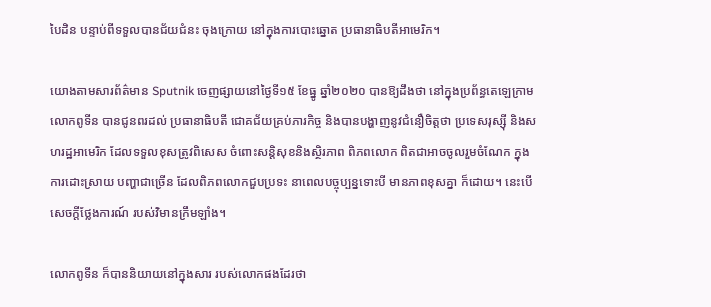បៃដិន បន្ទាប់ពីទទួលបានជ័យជំនះ ចុងក្រោយ នៅក្នុងការបោះឆ្នោត ប្រធានាធិបតីអាមេរិក។

យោងតាមសារព័ត៌មាន Sputnik ចេញផ្សាយនៅថ្ងៃទី១៥ ខែធ្នូ ឆ្នាំ២០២០ បានឱ្យដឹងថា នៅក្នុងប្រព័ន្ធតេឡេក្រាម លោកពូទីន បានជូនពរដល់ ប្រធានាធិបតី ជោគជ័យគ្រប់ភារកិច្ច និងបានបង្ហាញនូវជំនឿចិត្តថា ប្រទេសរុស្ស៊ី និងសហរដ្ឋអាមេរិក ដែលទទួលខុសត្រូវពិសេស ចំពោះសន្តិសុខនិងស្ថិរភាព ពិភពលោក ពិតជាអាចចូលរួមចំណែក ក្នុងការដោះស្រាយ បញ្ហាជាច្រើន ដែលពិភពលោកជួបប្រទះ នាពេលបច្ចុប្បន្នទោះបី មានភាពខុសគ្នា ក៏ដោយ។ នេះបើសេចក្តីថ្លែងការណ៍ របស់វិមានក្រឹមឡាំង។

លោកពូទីន ក៏បាននិយាយនៅក្នុងសារ របស់លោកផងដែរថា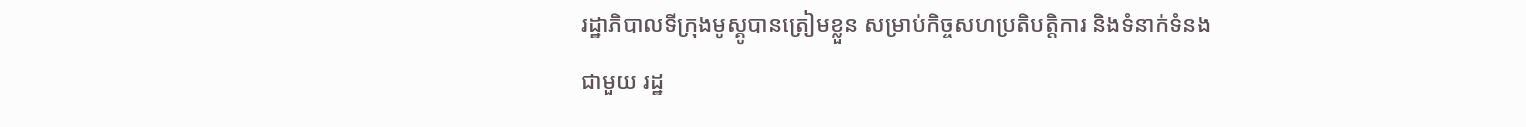រដ្ឋាភិបាលទីក្រុងមូស្គូបានត្រៀមខ្លួន សម្រាប់កិច្ចសហប្រតិបត្តិការ និងទំនាក់ទំនងជាមួយ រដ្ឋ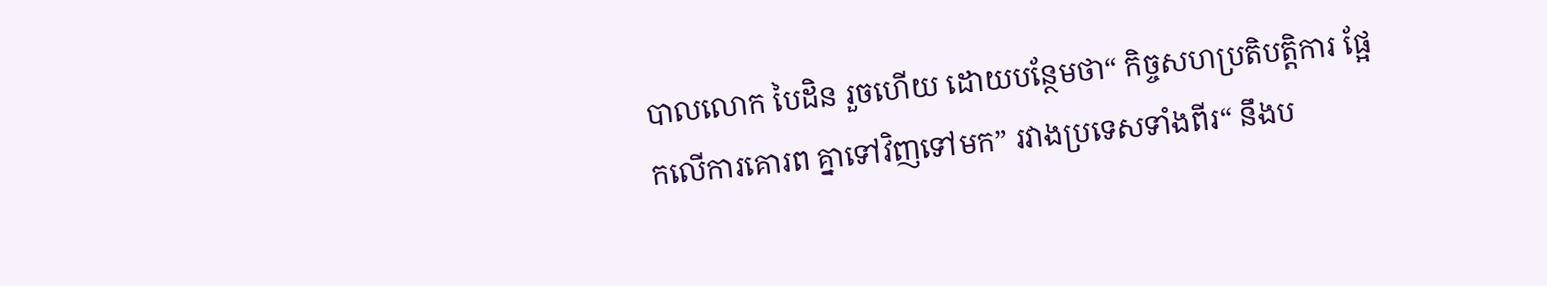បាលលោក បៃដិន រួចហើយ ដោយបន្ថែមថា“ កិច្ចសហប្រតិបត្តិការ ផ្អែកលើការគោរព គ្នាទៅវិញទៅមក” រវាងប្រទេសទាំងពីរ“ នឹងប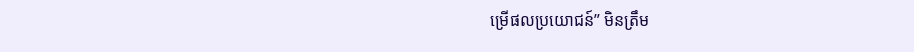ម្រើផលប្រយោជន៍” មិនត្រឹម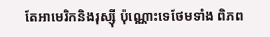តែអាមេរិកនិងរុស្ស៊ី ប៉ុណ្ណោះទេថែមទាំង ពិភព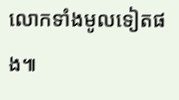លោកទាំងមូលទៀតផង៕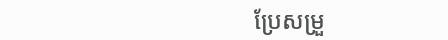ប្រែសម្រួ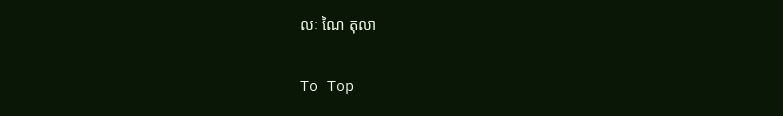លៈ ណៃ តុលា

To Top